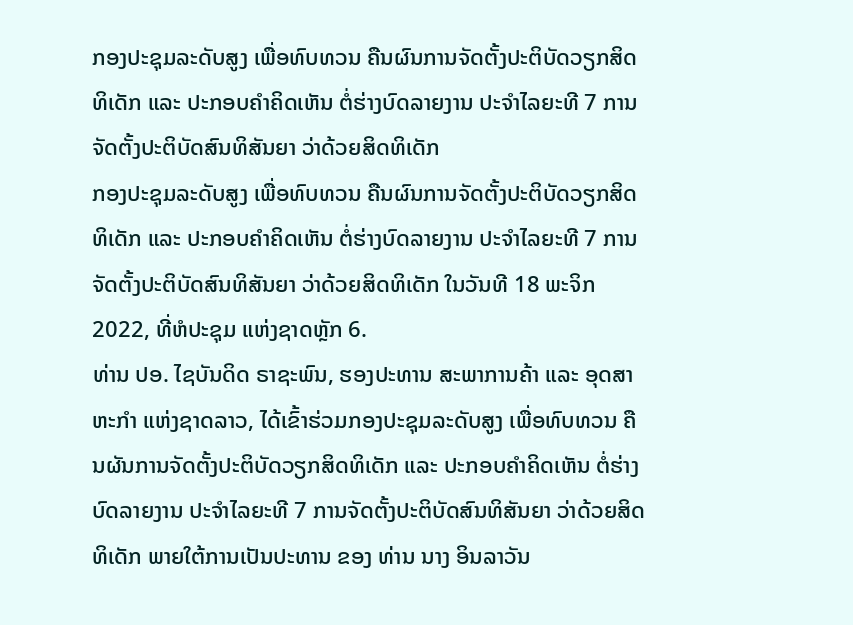ກອງປະຊຸມລະດັບສູງ ເພື່ອທົບທວນ ຄືນຜົນການຈັດຕັ້ງປະຕິບັດວຽກສິດທິເດັກ ແລະ ປະກອບຄຳຄິດເຫັນ ຕໍ່ຮ່າງບົດລາຍງານ ປະຈຳໄລຍະທີ 7 ການຈັດຕັ້ງປະຕິບັດສົນທິສັນຍາ ວ່າດ້ວຍສິດທິເດັກ
ກອງປະຊຸມລະດັບສູງ ເພື່ອທົບທວນ ຄືນຜົນການຈັດຕັ້ງປະຕິບັດວຽກສິດທິເດັກ ແລະ ປະກອບຄຳຄິດເຫັນ ຕໍ່ຮ່າງບົດລາຍງານ ປະຈຳໄລຍະທີ 7 ການຈັດຕັ້ງປະຕິບັດສົນທິສັນຍາ ວ່າດ້ວຍສິດທິເດັກ ໃນວັນທີ 18 ພະຈິກ 2022, ທີ່ຫໍປະຊຸມ ແຫ່ງຊາດຫຼັກ 6.
ທ່ານ ປອ. ໄຊບັນດິດ ຣາຊະພົນ, ຮອງປະທານ ສະພາການຄ້າ ແລະ ອຸດສາຫະກຳ ແຫ່ງຊາດລາວ, ໄດ້ເຂົ້າຮ່ວມກອງປະຊຸມລະດັບສູງ ເພື່ອທົບທວນ ຄືນຜັນການຈັດຕັ້ງປະຕິບັດວຽກສິດທິເດັກ ແລະ ປະກອບຄຳຄິດເຫັນ ຕໍ່ຮ່າງບົດລາຍງານ ປະຈຳໄລຍະທີ 7 ການຈັດຕັ້ງປະຕິບັດສົນທິສັນຍາ ວ່າດ້ວຍສິດທິເດັກ ພາຍໃຕ້ການເປັນປະທານ ຂອງ ທ່ານ ນາງ ອິນລາວັນ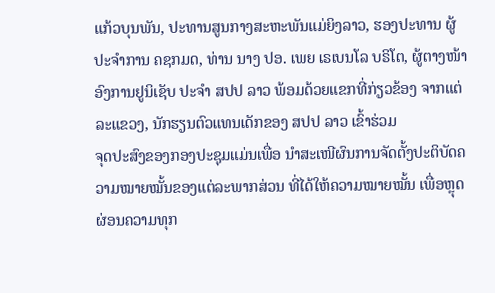ແກ້ວບຸນພັນ, ປະທານສູນກາງສະຫະພັນແມ່ຍິງລາວ, ຮອງປະທານ ຜູ້ປະຈຳການ ຄຊກມດ, ທ່ານ ນາງ ປອ. ເພຍ ເຣເບນໂລ ບຣິໂຕ, ຜູ້ຕາງໜ້າອົງການຢູນິເຊັບ ປະຈຳ ສປປ ລາວ ພ້ອມດ້ວຍແຂກທີ່ກ່ຽວຂ້ອງ ຈາກແຕ່ລະແຂວງ, ນັກຮຽນຕົວແທນເດັກຂອງ ສປປ ລາວ ເຂົ້າຮ່ວມ
ຈຸດປະສົງຂອງກອງປະຊຸມແມ່ນເພື່ອ ນຳສະເໜີຜົນການຈັດຕັ້ງປະຕິບັດຄວາມໝາຍໝັ້ນຂອງແຕ່ລະພາກສ່ວນ ທີ່ໄດ້ໃຫ້ຄວາມໝາຍໝັ້ນ ເພື່ອຫຼຸດຜ່ອນຄວາມທຸກ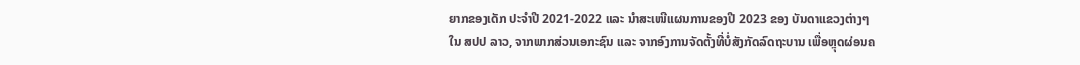ຍາກຂອງເດັກ ປະຈຳປີ 2021-2022 ແລະ ນໍາສະເໜີແຜນການຂອງປີ 2023 ຂອງ ບັນດາແຂວງຕ່າງໆໃນ ສປປ ລາວ, ຈາກພາກສ່ວນເອກະຊົນ ແລະ ຈາກອົງການຈັດຕັ້ງທີ່ບໍ່ສັງກັດລົດຖະບານ ເພື່ອຫຼຸດຜ່ອນຄ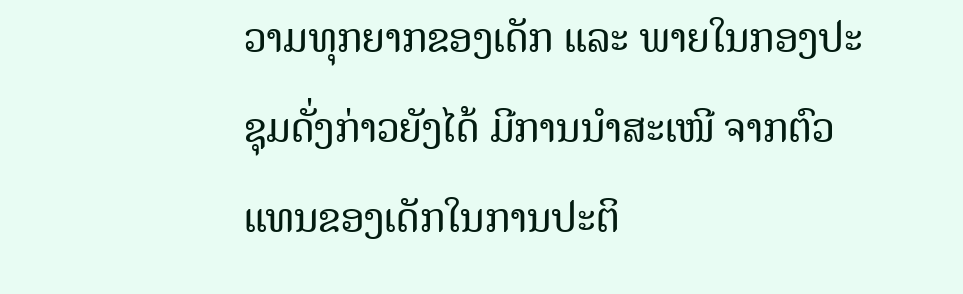ວາມທຸກຍາກຂອງເດັກ ແລະ ພາຍໃນກອງປະຊຸມດັ່ງກ່າວຍັງໄດ້ ມີການນຳສະເໜີ ຈາກຕົວແທນຂອງເດັກໃນການປະຕິ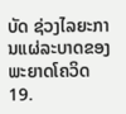ບັດ ຊ່ວງໄລຍະການແຜ່ລະບາດຂອງພະຍາດໂຄວິດ19.